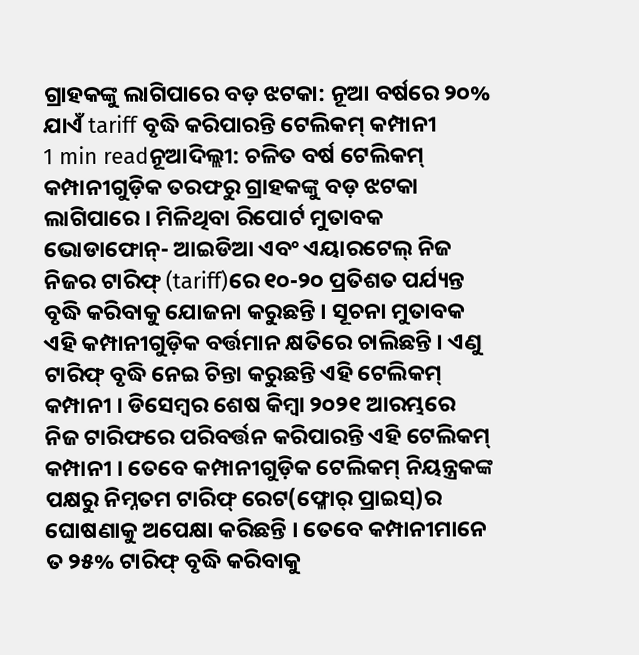ଗ୍ରାହକଙ୍କୁ ଲାଗିପାରେ ବଡ଼ ଝଟକା: ନୂଆ ବର୍ଷରେ ୨୦% ଯାଏଁ tariff ବୃଦ୍ଧି କରିପାରନ୍ତି ଟେଲିକମ୍ କମ୍ପାନୀ
1 min readନୂଆଦିଲ୍ଲୀ: ଚଳିତ ବର୍ଷ ଟେଲିକମ୍ କମ୍ପାନୀଗୁଡ଼ିକ ତରଫରୁ ଗ୍ରାହକଙ୍କୁ ବଡ଼ ଝଟକା ଲାଗିପାରେ । ମିଳିଥିବା ରିପୋର୍ଟ ମୁତାବକ ଭୋଡାଫୋନ୍- ଆଇଡିଆ ଏବଂ ଏୟାରଟେଲ୍ ନିଜ ନିଜର ଟାରିଫ୍ (tariff)ରେ ୧୦-୨୦ ପ୍ରତିଶତ ପର୍ଯ୍ୟନ୍ତ ବୃଦ୍ଧି କରିବାକୁ ଯୋଜନା କରୁଛନ୍ତି । ସୂଚନା ମୁତାବକ ଏହି କମ୍ପାନୀଗୁଡ଼ିକ ବର୍ତ୍ତମାନ କ୍ଷତିରେ ଚାଲିଛନ୍ତି । ଏଣୁ ଟାରିଫ୍ ବୃଦ୍ଧି ନେଇ ଚିନ୍ତା କରୁଛନ୍ତି ଏହି ଟେଲିକମ୍ କମ୍ପାନୀ । ଡିସେମ୍ୱର ଶେଷ କିମ୍ୱା ୨୦୨୧ ଆରମ୍ଭରେ ନିଜ ଟାରିଫରେ ପରିବର୍ତ୍ତନ କରିପାରନ୍ତି ଏହି ଟେଲିକମ୍ କମ୍ପାନୀ । ତେବେ କମ୍ପାନୀଗୁଡ଼ିକ ଟେଲିକମ୍ ନିୟନ୍ତ୍ରକଙ୍କ ପକ୍ଷରୁ ନିମ୍ନତମ ଟାରିଫ୍ ରେଟ(ଫ୍ଳୋର୍ ପ୍ରାଇସ୍)ର ଘୋଷଣାକୁ ଅପେକ୍ଷା କରିଛନ୍ତି । ତେବେ କମ୍ପାନୀମାନେ ତ ୨୫% ଟାରିଫ୍ ବୃଦ୍ଧି କରିବାକୁ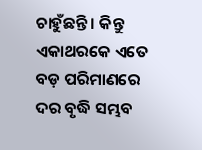ଚାହୁଁଛନ୍ତି । କିନ୍ତୁ ଏକାଥରକେ ଏତେ ବଡ଼ ପରିମାଣରେ ଦର ବୃଦ୍ଧି ସମ୍ଭବ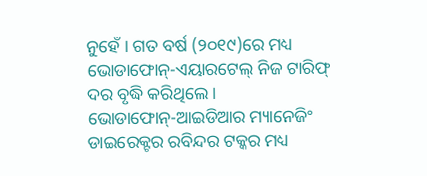ନୁହେଁ । ଗତ ବର୍ଷ (୨୦୧୯)ରେ ମଧ୍ୟ ଭୋଡାଫୋନ୍-ଏୟାରଟେଲ୍ ନିଜ ଟାରିଫ୍ ଦର ବୃଦ୍ଧି କରିଥିଲେ ।
ଭୋଡାଫୋନ୍-ଆଇଡିଆର ମ୍ୟାନେଜିଂ ଡାଇରେକ୍ଟର ରବିନ୍ଦର ଟକ୍କର ମଧ୍ୟ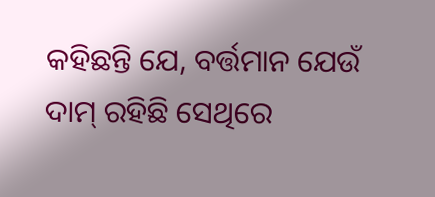କହିଛନ୍ତି ଯେ, ବର୍ତ୍ତମାନ ଯେଉଁ ଦାମ୍ ରହିଛି ସେଥିରେ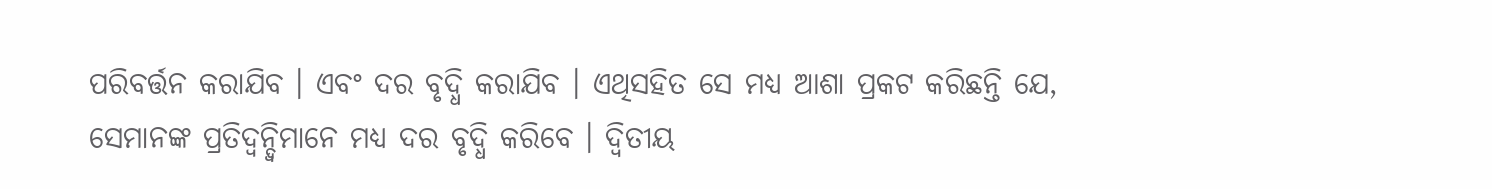ପରିବର୍ତ୍ତନ କରାଯିବ । ଏବଂ ଦର ବୃଦ୍ଧି କରାଯିବ । ଏଥିସହିତ ସେ ମଧ୍ୟ ଆଶା ପ୍ରକଟ କରିଛନ୍ତି ଯେ, ସେମାନଙ୍କ ପ୍ରତିଦ୍ୱନ୍ଦ୍ୱିମାନେ ମଧ୍ୟ ଦର ବୃଦ୍ଧି କରିବେ । ଦ୍ୱିତୀୟ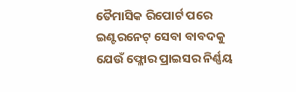ତୈମାସିକ ରିପୋର୍ଟ ପରେ ଇଣ୍ଟରନେଟ୍ ସେବା ବାବଦକୁ ଯେଉଁ ଫ୍ଳୋର ପ୍ରାଇସର ନିର୍ଣ୍ଣୟ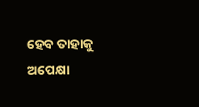ହେବ ତାହାକୁ ଅପେକ୍ଷା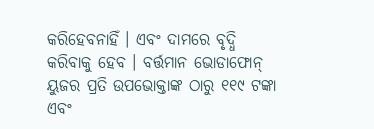କରିହେବନାହିଁ । ଏବଂ ଦାମରେ ବୃଦ୍ଧି କରିବାକୁ ହେବ । ବର୍ତ୍ତମାନ ଭୋଡାଫୋନ୍ ୟୁଜର ପ୍ରତି ଉପଭୋକ୍ତାଙ୍କ ଠାରୁ ୧୧୯ ଟଙ୍କା ଏବଂ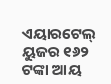ଏୟାରଟେଲ୍ ୟୁଜର ୧୬୨ ଟଙ୍କା ଆୟ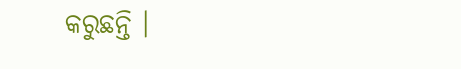କରୁଛନ୍ତି ।